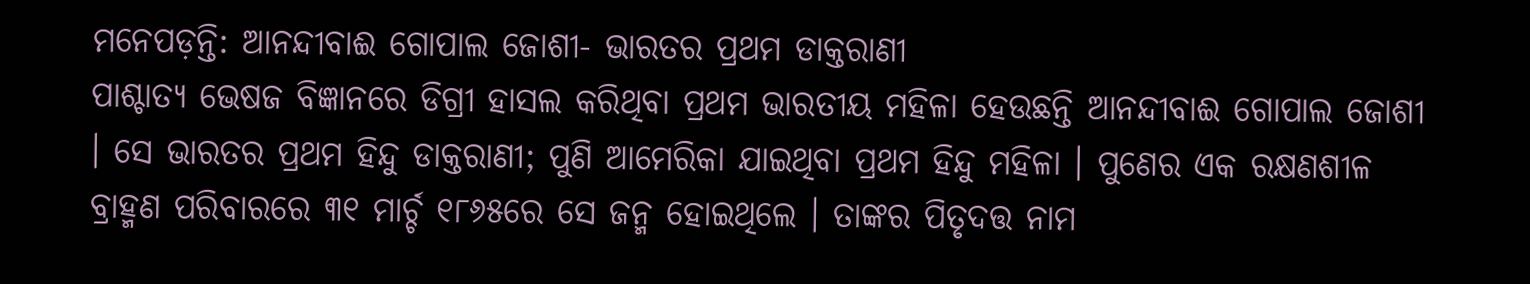ମନେପଡ଼ନ୍ତି: ଆନନ୍ଦୀବାଈ ଗୋପାଲ ଜୋଶୀ- ଭାରତର ପ୍ରଥମ ଡାକ୍ତରାଣୀ
ପାଶ୍ଚାତ୍ୟ ଭେଷଜ ବିଜ୍ଞାନରେ ଡିଗ୍ରୀ ହାସଲ କରିଥିବା ପ୍ରଥମ ଭାରତୀୟ ମହିଳା ହେଉଛନ୍ତି ଆନନ୍ଦୀବାଈ ଗୋପାଲ ଜୋଶୀ । ସେ ଭାରତର ପ୍ରଥମ ହିନ୍ଦୁ ଡାକ୍ତରାଣୀ; ପୁଣି ଆମେରିକା ଯାଇଥିବା ପ୍ରଥମ ହିନ୍ଦୁ ମହିଳା । ପୁଣେର ଏକ ରକ୍ଷଣଶୀଳ ବ୍ରାହ୍ମଣ ପରିବାରରେ ୩୧ ମାର୍ଚ୍ଚ ୧୮୬୫ରେ ସେ ଜନ୍ମ ହୋଇଥିଲେ । ତାଙ୍କର ପିତୃଦତ୍ତ ନାମ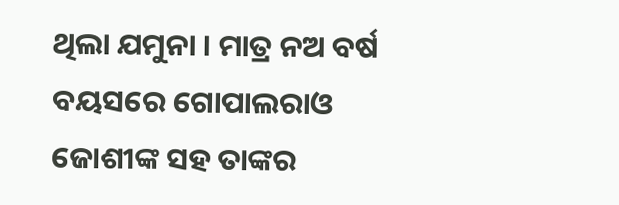ଥିଲା ଯମୁନା । ମାତ୍ର ନଅ ବର୍ଷ ବୟସରେ ଗୋପାଲରାଓ ଜୋଶୀଙ୍କ ସହ ତାଙ୍କର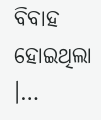ବିବାହ ହୋଇଥିଲା ।…